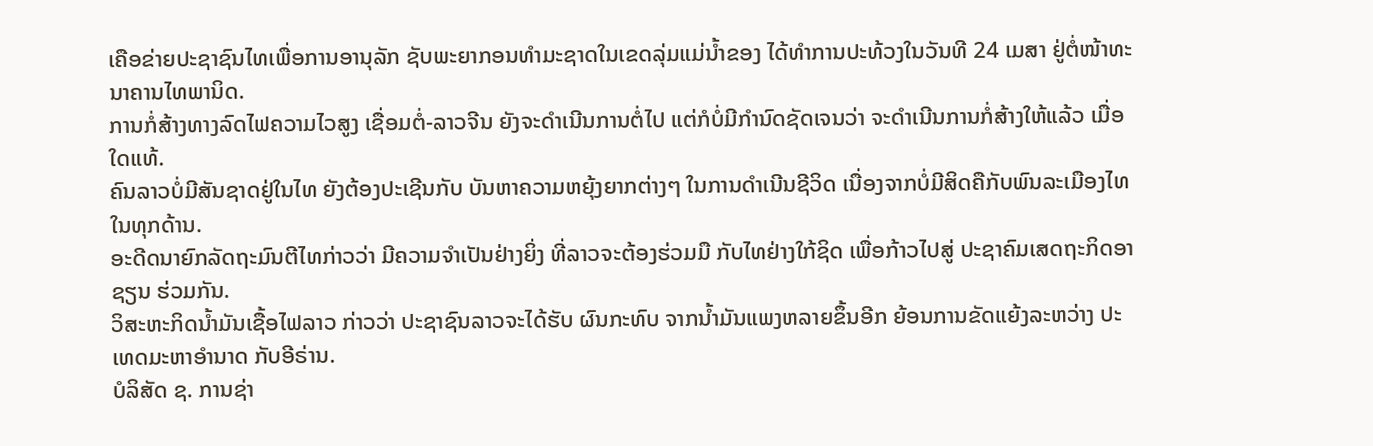ເຄືອຂ່າຍປະຊາຊົນໄທເພື່ອການອານຸລັກ ຊັບພະຍາກອນທຳມະຊາດໃນເຂດລຸ່ມແມ່ນໍ້າຂອງ ໄດ້ທໍາການປະທ້ວງໃນວັນທີ 24 ເມສາ ຢູ່ຕໍ່ໜ້າທະນາຄານໄທພານິດ.
ການກໍ່ສ້າງທາງລົດໄຟຄວາມໄວສູງ ເຊື່ອມຕໍ່-ລາວຈີນ ຍັງຈະດໍາເນີນການຕໍ່ໄປ ແຕ່ກໍບໍ່ມີກໍານົດຊັດເຈນວ່າ ຈະດໍາເນີນການກໍ່ສ້າງໃຫ້ແລ້ວ ເມື່ອໃດແທ້.
ຄົນລາວບໍ່ມີສັນຊາດຢູ່ໃນໄທ ຍັງຕ້ອງປະເຊີນກັບ ບັນຫາຄວາມຫຍຸ້ງຍາກຕ່າງໆ ໃນການດໍາເນີນຊີວິດ ເນື່ອງຈາກບໍ່ມີສິດຄືກັບພົນລະເມືອງໄທ ໃນທຸກດ້ານ.
ອະດີດນາຍົກລັດຖະມົນຕີໄທກ່າວວ່າ ມີຄວາມຈໍາເປັນຢ່າງຍິ່ງ ທີ່ລາວຈະຕ້ອງຮ່ວມມື ກັບໄທຢ່າງໃກ້ຊິດ ເພື່ອກ້າວໄປສູ່ ປະຊາຄົມເສດຖະກິດອາຊຽນ ຮ່ວມກັນ.
ວິສະຫະກິດນໍ້າມັນເຊື້ອໄຟລາວ ກ່າວວ່າ ປະຊາຊົນລາວຈະໄດ້ຮັບ ຜົນກະທົບ ຈາກນໍ້າມັນແພງຫລາຍຂຶ້ນອີກ ຍ້ອນການຂັດແຍ້ງລະຫວ່າງ ປະເທດມະຫາອໍານາດ ກັບອີຣ່ານ.
ບໍລິສັດ ຊ. ການຊ່າ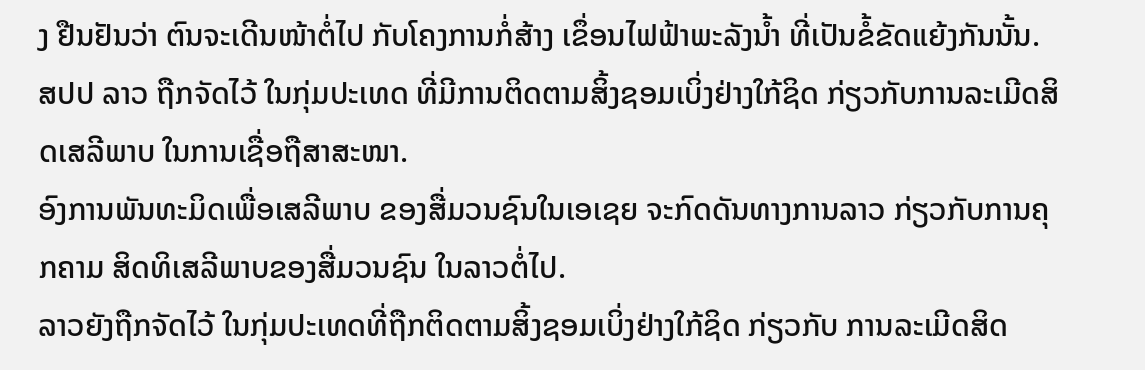ງ ຢືນຢັນວ່າ ຕົນຈະເດີນໜ້າຕໍ່ໄປ ກັບໂຄງການກໍ່ສ້າງ ເຂຶ່ອນໄຟຟ້າພະລັງນໍ້າ ທີ່ເປັນຂໍ້ຂັດແຍ້ງກັນນັ້ນ.
ສປປ ລາວ ຖືກຈັດໄວ້ ໃນກຸ່ມປະເທດ ທີ່ມີການຕິດຕາມສິ້ງຊອມເບິ່ງຢ່າງໃກ້ຊິດ ກ່ຽວກັບການລະເມີດສິດເສລີພາບ ໃນການເຊື່ອຖືສາສະໜາ.
ອົງການພັນທະມິດເພື່ອເສລີພາບ ຂອງສື່ມວນຊົນໃນເອເຊຍ ຈະກົດດັນທາງການລາວ ກ່ຽວກັບການຄຸກຄາມ ສິດທິເສລີພາບຂອງສື່ມວນຊົນ ໃນລາວຕໍ່ໄປ.
ລາວຍັງຖືກຈັດໄວ້ ໃນກຸ່ມປະເທດທີ່ຖືກຕິດຕາມສິ້ງຊອມເບິ່ງຢ່າງໃກ້ຊິດ ກ່ຽວກັບ ການລະເມີດສິດ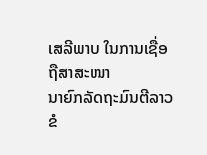ເສລີພາບ ໃນການເຊື່ອຖືສາສະໜາ
ນາຍົກລັດຖະມົນຕີລາວ ຂໍ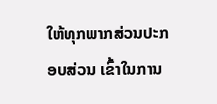ໃຫ້ທຸກພາກສ່ວນປະກອບສ່ວນ ເຂົ້າໃນການ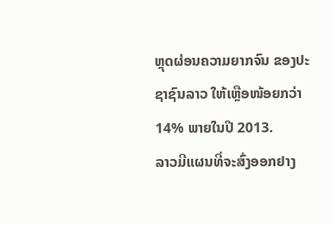ຫຼຸດຜ່ອນຄວາມຍາກຈົນ ຂອງປະຊາຊົນລາວ ໃຫ້ເຫຼືອໜ້ອຍກວ່າ 14% ພາຍໃນປີ 2013.
ລາວມີແຜນທີ່ຈະສົ່ງອອກຢາງ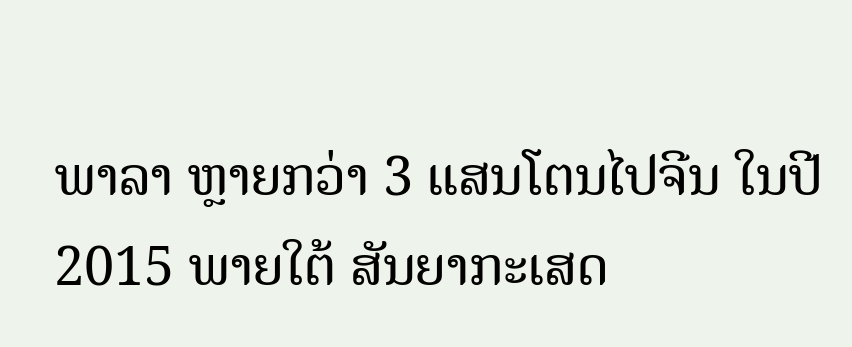ພາລາ ຫຼາຍກວ່າ 3 ແສນໂຕນໄປຈີນ ໃນປີ 2015 ພາຍໃຕ້ ສັນຍາກະເສດ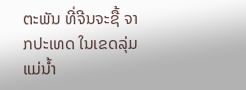ຕະພັນ ທີ່ຈີນຈະຊື້ ຈາກປະເທດ ໃນເຂດລຸ່ມແມ່ນໍ້າ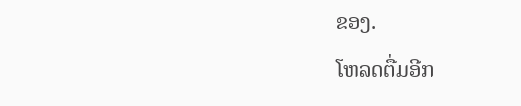ຂອງ.
ໂຫລດຕື່ມອີກ